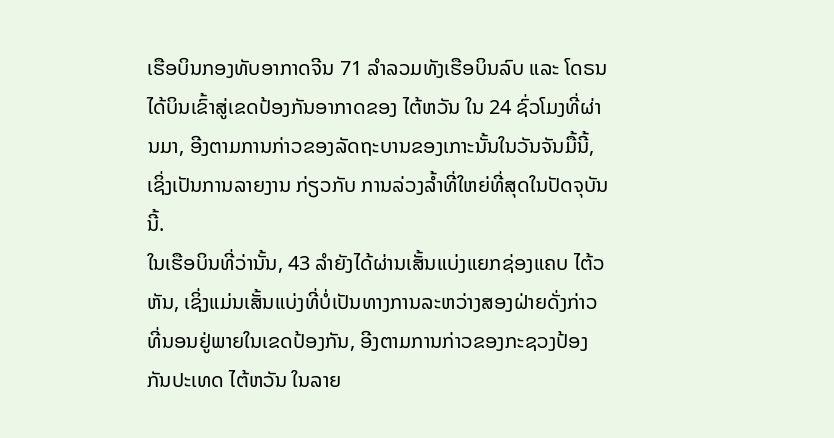ເຮືອບິນກອງທັບອາກາດຈີນ 71 ລຳລວມທັງເຮືອບິນລົບ ແລະ ໂດຣນ ໄດ້ບິນເຂົ້າສູ່ເຂດປ້ອງກັນອາກາດຂອງ ໄຕ້ຫວັນ ໃນ 24 ຊົ່ວໂມງທີ່ຜ່ານມາ, ອີງຕາມການກ່າວຂອງລັດຖະບານຂອງເກາະນັ້ນໃນວັນຈັນມື້ນີ້, ເຊິ່ງເປັນການລາຍງານ ກ່ຽວກັບ ການລ່ວງລ້ຳທີ່ໃຫຍ່ທີ່ສຸດໃນປັດຈຸບັນນີ້.
ໃນເຮືອບິນທີ່ວ່ານັ້ນ, 43 ລຳຍັງໄດ້ຜ່ານເສັ້ນແບ່ງແຍກຊ່ອງແຄບ ໄຕ້ວຫັນ, ເຊິ່ງແມ່ນເສັ້ນແບ່ງທີ່ບໍ່ເປັນທາງການລະຫວ່າງສອງຝ່າຍດັ່ງກ່າວທີ່ນອນຢູ່ພາຍໃນເຂດປ້ອງກັນ, ອີງຕາມການກ່າວຂອງກະຊວງປ້ອງກັນປະເທດ ໄຕ້ຫວັນ ໃນລາຍ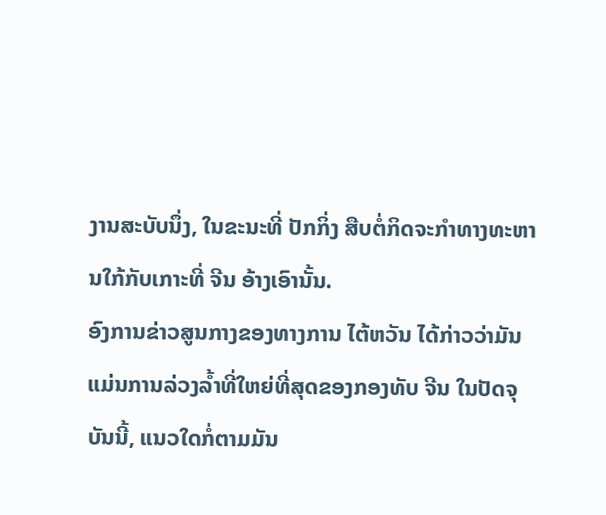ງານສະບັບນຶ່ງ, ໃນຂະນະທີ່ ປັກກິ່ງ ສືບຕໍ່ກິດຈະກຳທາງທະຫານໃກ້ກັບເກາະທີ່ ຈີນ ອ້າງເອົານັ້ນ.
ອົງການຂ່າວສູນກາງຂອງທາງການ ໄຕ້ຫວັນ ໄດ້ກ່າວວ່າມັນແມ່ນການລ່ວງລ້ຳທີ່ໃຫຍ່ທີ່ສຸດຂອງກອງທັບ ຈີນ ໃນປັດຈຸບັນນີ້, ແນວໃດກໍ່ຕາມມັນ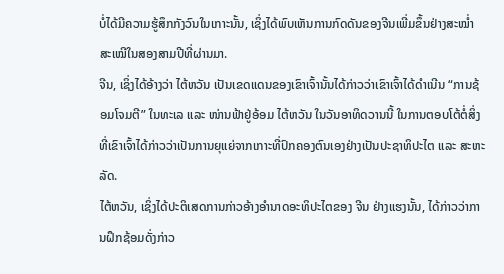ບໍ່ໄດ້ມີຄວາມຮູ້ສຶກກັງວົນໃນເກາະນັ້ນ, ເຊິ່ງໄດ້ພົບເຫັນການກົດດັນຂອງຈີນເພີ່ມຂຶ້ນຢ່າງສະໝ່ຳສະເໝີໃນສອງສາມປີທີ່ຜ່ານມາ.
ຈີນ, ເຊິ່ງໄດ້ອ້າງວ່າ ໄຕ້ຫວັນ ເປັນເຂດແດນຂອງເຂົາເຈົ້ານັ້ນໄດ້ກ່າວວ່າເຂົາເຈົ້າໄດ້ດຳເນີນ “ການຊ້ອມໂຈມຕີ” ໃນທະເລ ແລະ ໜ່ານຟ້າຢູ່ອ້ອມ ໄຕ້ຫວັນ ໃນວັນອາທິດວານນີ້ ໃນການຕອບໂຕ້ຕໍ່ສິ່ງທີ່ເຂົາເຈົ້າໄດ້ກ່າວວ່າເປັນການຍຸແຍ່ຈາກເກາະທີ່ປົກຄອງຕົນເອງຢ່າງເປັນປະຊາທິປະໄຕ ແລະ ສະຫະລັດ.
ໄຕ້ຫວັນ, ເຊິ່ງໄດ້ປະຕິເສດການກ່າວອ້າງອຳນາດອະທິປະໄຕຂອງ ຈີນ ຢ່າງແຮງນັ້ນ, ໄດ້ກ່າວວ່າການຝຶກຊ້ອມດັ່ງກ່າວ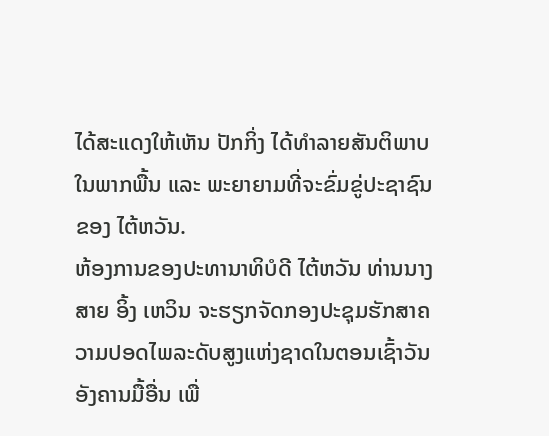ໄດ້ສະແດງໃຫ້ເຫັນ ປັກກິ່ງ ໄດ້ທຳລາຍສັນຕິພາບໃນພາກພື້ນ ແລະ ພະຍາຍາມທີ່ຈະຂົ່ມຂູ່ປະຊາຊົນຂອງ ໄຕ້ຫວັນ.
ຫ້ອງການຂອງປະທານາທິບໍດີ ໄຕ້ຫວັນ ທ່ານນາງ ສາຍ ອິ້ງ ເຫວິນ ຈະຮຽກຈັດກອງປະຊຸມຮັກສາຄວາມປອດໄພລະດັບສູງແຫ່ງຊາດໃນຕອນເຊົ້າວັນອັງຄານມື້ອື່ນ ເພື່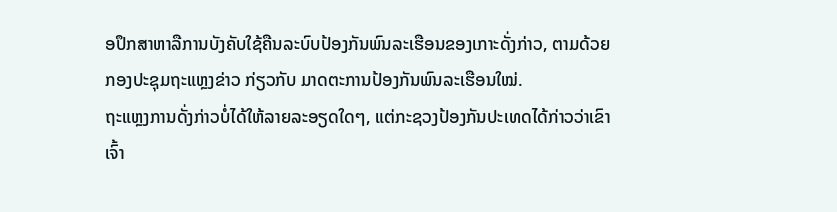ອປຶກສາຫາລືການບັງຄັບໃຊ້ຄືນລະບົບປ້ອງກັນພົນລະເຮືອນຂອງເກາະດັ່ງກ່າວ, ຕາມດ້ວຍກອງປະຊຸມຖະແຫຼງຂ່າວ ກ່ຽວກັບ ມາດຕະການປ້ອງກັນພົນລະເຮືອນໃໝ່.
ຖະແຫຼງການດັ່ງກ່າວບໍ່ໄດ້ໃຫ້ລາຍລະອຽດໃດໆ, ແຕ່ກະຊວງປ້ອງກັນປະເທດໄດ້ກ່າວວ່າເຂົາເຈົ້າ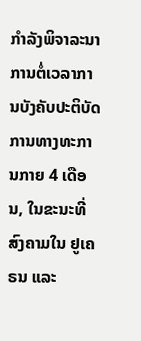ກຳລັງພິຈາລະນາການຕໍ່ເວລາການບັງຄັບປະຕິບັດການທາງທະການກາຍ 4 ເດືອນ, ໃນຂະນະທີ່ສົງຄາມໃນ ຢູເຄຣນ ແລະ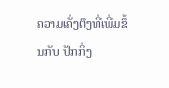ຄວາມເຄັ່ງຕຶງທີ່ເພີ່ມຂຶ້ນກັບ ປັກກິ່ງ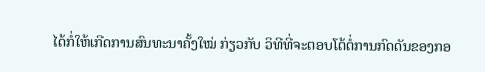ໄດ້ກໍ່ໃຫ້ເກີດການສົນທະນາຄັ້ງໃໝ່ ກ່ຽວກັບ ວິທີທີ່ຈະຕອບໂຕ້ຕໍ່ການກົດດັນຂອງກອ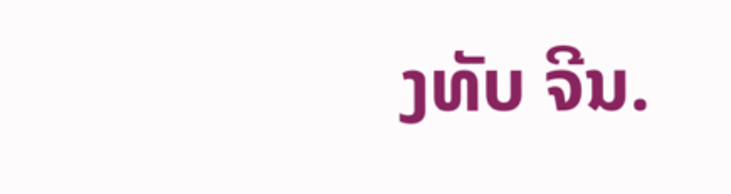ງທັບ ຈີນ.